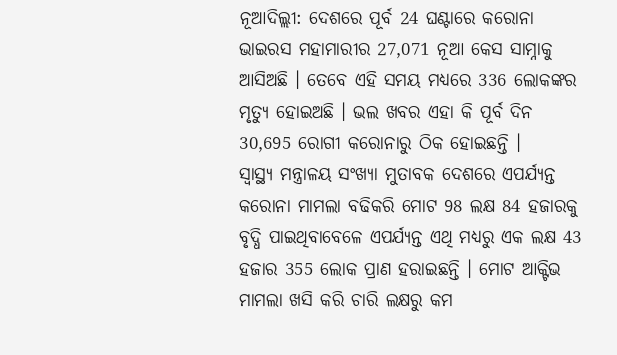ନୂଆଦିଲ୍ଲୀ: ଦେଶରେ ପୂର୍ବ 24 ଘଣ୍ଟାରେ କରୋନା ଭାଇରସ ମହାମାରୀର 27,071 ନୂଆ କେସ ସାମ୍ନାକୁ ଆସିଅଛି । ତେବେ ଏହି ସମୟ ମଧ୍ୟରେ 336 ଲୋକଙ୍କର ମୃତ୍ୟୁ ହୋଇଅଛି । ଭଲ ଖବର ଏହା କି ପୂର୍ବ ଦିନ 30,695 ରୋଗୀ କରୋନାରୁ ଠିକ ହୋଇଛନ୍ତି ।
ସ୍ୱାସ୍ଥ୍ୟ ମନ୍ତ୍ରାଳୟ ସଂଖ୍ୟା ମୁତାବକ ଦେଶରେ ଏପର୍ଯ୍ୟନ୍ତ କରୋନା ମାମଲା ବଢିକରି ମୋଟ 98 ଲକ୍ଷ 84 ହଜାରକୁ ବୃଦ୍ଧି ପାଇଥିବାବେଳେ ଏପର୍ଯ୍ୟନ୍ତ ଏଥି ମଧ୍ୟରୁ ଏକ ଲକ୍ଷ 43 ହଜାର 355 ଲୋକ ପ୍ରାଣ ହରାଇଛନ୍ତି । ମୋଟ ଆକ୍ଟିଭ ମାମଲା ଖସି କରି ଚାରି ଲକ୍ଷରୁ କମ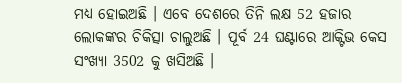ମଧ୍ୟ ହୋଇଅଛି । ଏବେ ଦେଶରେ ତିନି ଲକ୍ଷ 52 ହଜାର ଲୋକଙ୍କର ଚିକିତ୍ସା ଚାଲୁଅଛି । ପୂର୍ବ 24 ଘଣ୍ଟାରେ ଆକ୍ଟିଭ କେସ ସଂଖ୍ୟା 3502 କୁ ଖସିଅଛି ।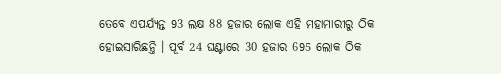ତେବେ ଏପର୍ଯ୍ୟନ୍ତ 93 ଲକ୍ଷ 88 ହଜାର ଲୋକ ଏହି ମହାମାରୀରୁ ଠିକ ହୋଇସାରିଛନ୍ତି । ପୂର୍ବ 24 ଘଣ୍ଟାରେ 30 ହଜାର 695 ଲୋକ ଠିକ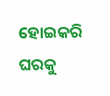ହୋଇକରି ଘରକୁ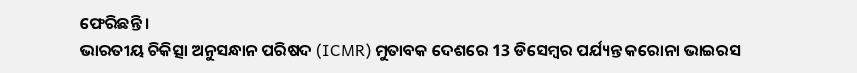ଫେରିଛନ୍ତି ।
ଭାରତୀୟ ଚିକିତ୍ସା ଅନୁସନ୍ଧାନ ପରିଷଦ (ICMR) ମୁତାବକ ଦେଶରେ 13 ଡିସେମ୍ବର ପର୍ଯ୍ୟନ୍ତ କରୋନା ଭାଇରସ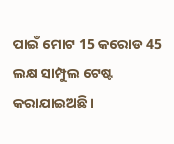ପାଇଁ ମୋଟ 15 କରୋଡ 45 ଲକ୍ଷ ସାମ୍ପୁଲ ଟେଷ୍ଟ କରାଯାଇଅଛି ।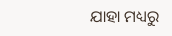ଯାହା ମଧ୍ୟରୁ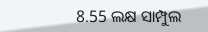8.55 ଲକ୍ଷ ସାମ୍ପୁଲ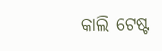କାଲି ଟେଷ୍ଟ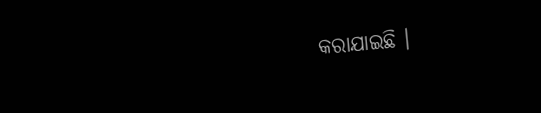କରାଯାଇଛି ।